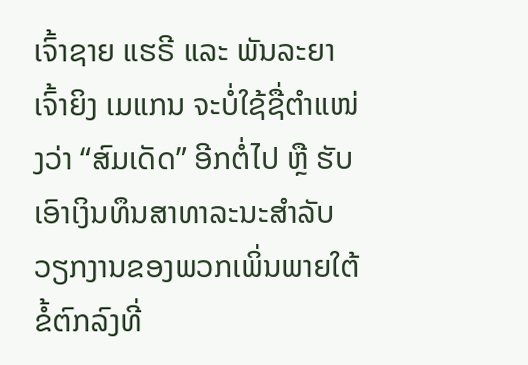ເຈົ້າຊາຍ ແຮຣີ ແລະ ພັນລະຍາ ເຈົ້າຍິງ ເມແກນ ຈະບໍ່ໃຊ້ຊື່ຕຳແໜ່ງວ່າ “ສົມເດັດ” ອີກຕໍ່ໄປ ຫຼື ຮັບເອົາເງິນທຶນສາທາລະນະສຳລັບວຽກງານຂອງພວກເພິ່ນພາຍໃຕ້ຂໍ້ຕົກລົງທີ່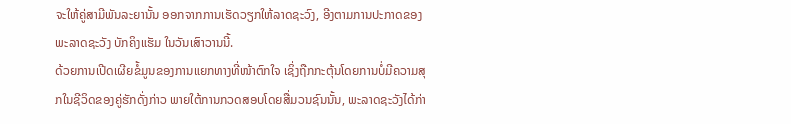ຈະໃຫ້ຄູ່ສາມີພັນລະຍານັ້ນ ອອກຈາກການເຮັດວຽກໃຫ້ລາດຊະວົງ, ອີງຕາມການປະກາດຂອງພະລາດຊະວັງ ບັກຄິງແຮັມ ໃນວັນເສົາວານນີ້.
ດ້ວຍການເປີດເຜີຍຂໍ້ມູນຂອງການແຍກທາງທີ່ໜ້າຕົກໃຈ ເຊິ່ງຖືກກະຕຸ້ນໂດຍການບໍ່ມີຄວາມສຸກໃນຊີວິດຂອງຄູ່ຮັກດັ່ງກ່າວ ພາຍໃຕ້ການກວດສອບໂດຍສື່ມວນຊົນນັ້ນ, ພະລາດຊະວັງໄດ້ກ່າ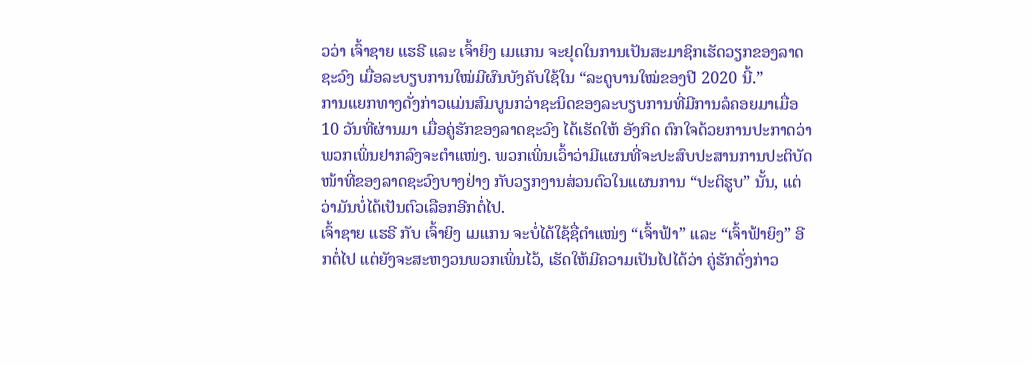ວວ່າ ເຈົ້າຊາຍ ແຮຣີ ແລະ ເຈົ້າຍິງ ເມແກນ ຈະຢຸດໃນການເປັນສະມາຊິກເຮັດວຽກຂອງລາດຊະວົງ ເມື່ອລະບຽບການໃໝ່ມີຜົນບັງຄັບໃຊ້ໃນ “ລະດູບານໃໝ່ຂອງປີ 2020 ນີ້.”
ການແຍກທາງດັ່ງກ່າວແມ່ນສົມບູນກວ່າຊະນິດຂອງລະບຽບການທີ່ມີການລໍຄອຍມາເມື່ອ 10 ວັນທີ່ຜ່ານມາ ເມື່ອຄູ່ຮັກຂອງລາດຊະວົງ ໄດ້ເຮັດໃຫ້ ອັງກິດ ຕົກໃຈດ້ວຍການປະກາດວ່າພວກເພິ່ນຢາກລົງຈະຕຳແໜ່ງ. ພວກເພິ່ນເວົ້າວ່າມີແຜນທີ່ຈະປະສົບປະສານການປະຕິບັດໜ້າທີ່ຂອງລາດຊະວົງບາງຢ່າງ ກັບວຽກງານສ່ວນຕົວໃນແຜນການ “ປະຕິຮູບ” ນັ້ນ, ແຕ່ວ່າມັນບໍ່ໄດ້ເປັນຕົວເລືອກອີກຕໍ່ໄປ.
ເຈົ້າຊາຍ ແຮຣີ ກັບ ເຈົ້າຍິງ ເມແກນ ຈະບໍ່ໄດ້ໃຊ້ຊື່ຕຳແໜ່ງ “ເຈົ້າຟ້າ” ແລະ “ເຈົ້າຟ້າຍິງ” ອີກຕໍ່ໄປ ແຕ່ຍັງຈະສະຫງວນພວກເພິ່ນໄວ້, ເຮັດໃຫ້ມີຄວາມເປັນໄປໄດ້ວ່າ ຄູ່ຮັກດັ່ງກ່າວ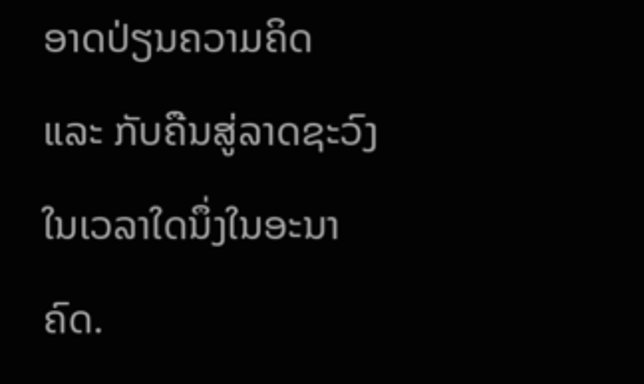ອາດປ່ຽນຄວາມຄິດ ແລະ ກັບຄືນສູ່ລາດຊະວົງໃນເວລາໃດນຶ່ງໃນອະນາຄົດ.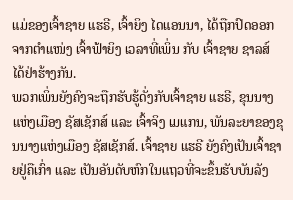ແມ່ຂອງເຈົ້າຊາຍ ແຮຣີ, ເຈົ້າຍິງ ໄດແອນນາ, ໄດ້ຖືກປົດອອກຈາກຕຳແໜ່ງ ເຈົ້າຟ້າຍິງ ເວລາທີ່ເພິ່ນ ກັບ ເຈົ້າຊາຍ ຊາລສ໌ ໄດ້ຢ່າຮ້າງກັນ.
ພວກເພິ່ນຍັງຄົງຈະຖືກຮັບຮູ້ດັ່ງກັບເຈົ້າຊາຍ ແຮຣີ, ຂຸນນາງແຫ່ງເມືອງ ຊັສເຊັກສ໌ ແລະ ເຈົ້າຈິງ ເມແກນ, ພັນລະຍາຂອງຂຸນນາງແຫ່ງເມືອງ ຊັສເຊັກສ໌. ເຈົ້າຊາຍ ແຮຣີ ຍັງຄົງເປັນເຈົ້າຊາຍຢູ່ຄືເກົ່າ ແລະ ເປັນອັນດັບຫົກໃນແຖວທີ່ຈະຂຶ້ນຮັບບັນລັງ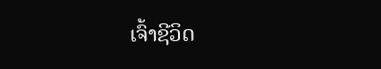ເຈົ້າຊີວິດ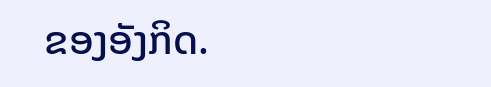ຂອງອັງກິດ.